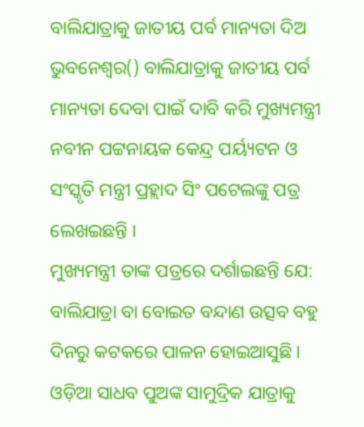ବାଲିଯାତ୍ରାକୁ ଜାତୀୟ ପର୍ବ ମାନ୍ୟତା ଦିଅ
ଭୁବନେଶ୍ୱର() ବାଲିଯାତ୍ରାକୁ ଜାତୀୟ ପର୍ବ ମାନ୍ୟତା ଦେବା ପାଇଁ ଦାବି କରି ମୁଖ୍ୟମନ୍ତ୍ରୀ ନବୀନ ପଟ୍ଟନାୟକ କେନ୍ଦ୍ର ପର୍ୟ୍ୟଟନ ଓ ସଂସ୍କୃତି ମନ୍ତ୍ରୀ ପ୍ରହ୍ଲାଦ ସିଂ ପଟେଲଙ୍କୁ ପତ୍ର ଲେଖଇଛନ୍ତି ।
ମୁଖ୍ୟମନ୍ତ୍ରୀ ତାଙ୍କ ପତ୍ରରେ ଦର୍ଶାଇଛନ୍ତି ଯେ: ବାଲିଯାତ୍ରା ବା ବୋଇତ ବନ୍ଦାଣ ଉତ୍ସବ ବହୁ ଦିନରୁ କଟକରେ ପାଳନ ହୋଇଆସୁଛି । ଓଡ଼ିଆ ସାଧବ ପୁଅଙ୍କ ସାମୁଦ୍ରିକ ଯାତ୍ରାକୁ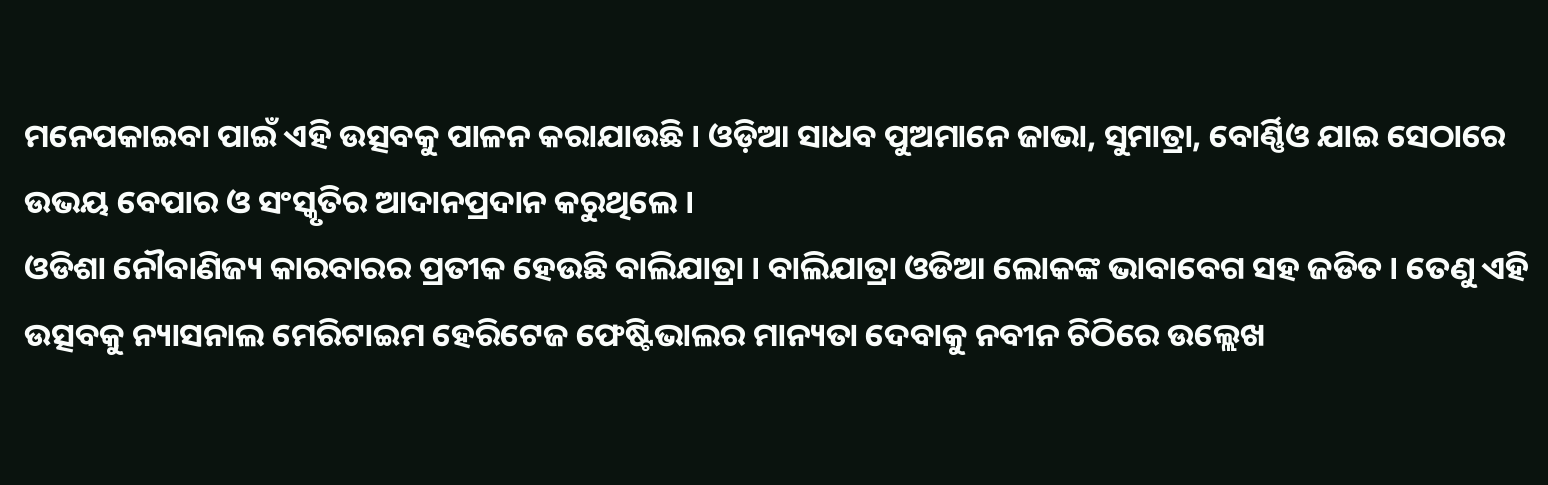ମନେପକାଇବା ପାଇଁ ଏହି ଉତ୍ସବକୁ ପାଳନ କରାଯାଉଛି । ଓଡ଼ିଆ ସାଧବ ପୁଅମାନେ ଜାଭା, ସୁମାତ୍ରା, ବୋର୍ଣ୍ଣିଓ ଯାଇ ସେଠାରେ ଉଭୟ ବେପାର ଓ ସଂସ୍କୃତିର ଆଦାନପ୍ରଦାନ କରୁଥିଲେ ।
ଓଡିଶା ନୌବାଣିଜ୍ୟ କାରବାରର ପ୍ରତୀକ ହେଉଛି ବାଲିଯାତ୍ରା । ବାଲିଯାତ୍ରା ଓଡିଆ ଲୋକଙ୍କ ଭାବାବେଗ ସହ ଜଡିତ । ତେଣୁ ଏହି ଉତ୍ସବକୁ ନ୍ୟାସନାଲ ମେରିଟାଇମ ହେରିଟେଜ ଫେଷ୍ଟିଭାଲର ମାନ୍ୟତା ଦେବାକୁ ନବୀନ ଚିଠିରେ ଉଲ୍ଲେଖ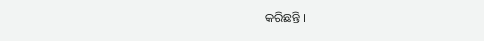କରିଛନ୍ତି ।